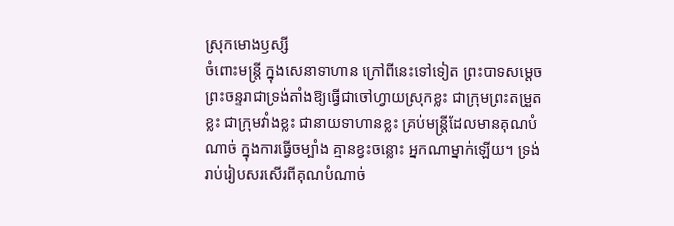ស្រុកមោងឫស្សី
ចំពោះមន្ត្រី ក្នុងសេនាទាហាន ក្រៅពីនេះទៅទៀត ព្រះបាទសម្ដេចព្រះចន្ទរាជាទ្រង់តាំងឱ្យធ្វើជាចៅហ្វាយស្រុកខ្លះ ជាក្រុមព្រះតម្រួតខ្លះ ជាក្រុមវាំងខ្លះ ជានាយទាហានខ្លះ គ្រប់មន្ត្រីដែលមានគុណបំណាច់ ក្នុងការធ្វើចម្បាំង គ្មានខ្វះចន្លោះ អ្នកណាម្នាក់ឡើយ។ ទ្រង់រាប់រៀបសរសើរពីគុណបំណាច់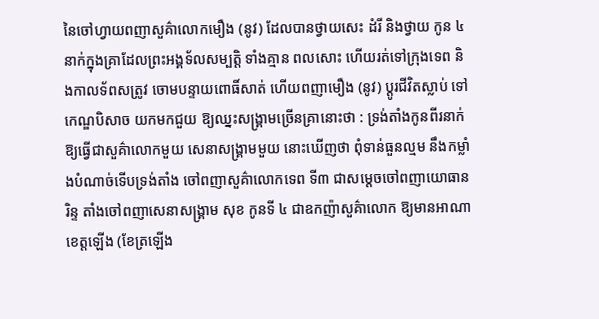នៃចៅហ្វាយពញាសួគ៌ាលោកមឿង (នូវ) ដែលបានថ្វាយសេះ ដំរី និងថ្វាយ កូន ៤នាក់ក្នុងគ្រាដែលព្រះអង្គទ័លសម្បត្តិ ទាំងគ្មាន ពលសោះ ហើយរត់ទៅក្រុងទេព និងកាលទ័ពសត្រូវ ចោមបន្ទាយពោធិ៍សាត់ ហើយពញាមឿង (នូវ) ប្ដូរជីវិតស្លាប់ ទៅកេណ្ឌបិសាច យកមកជួយ ឱ្យឈ្នះសង្គ្រាមច្រើនគ្រានោះថា : ទ្រង់តាំងកូនពីរនាក់ ឱ្យធ្វើជាសួគ៌ាលោកមួយ សេនាសង្គ្រាមមួយ នោះឃើញថា ពុំទាន់ធួនល្មម នឹងកម្លាំងបំណាច់ទើបទ្រង់តាំង ចៅពញាសួគ៌ាលោកទេព ទី៣ ជាសម្ដេចចៅពញាយោធានរិន្ទ តាំងចៅពញាសេនាសង្គ្រាម សុខ កូនទី ៤ ជាឧកញ៉ាសួគ៌ាលោក ឱ្យមានអាណាខេត្តឡើង (ខែត្រឡើង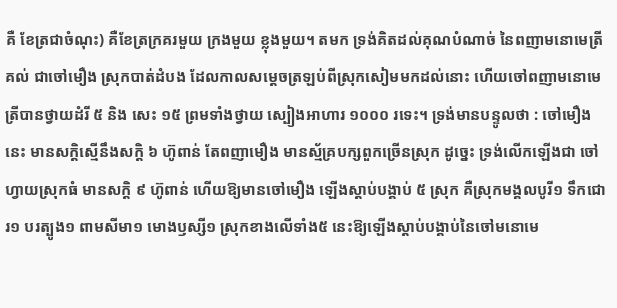គឺ ខែត្រជាចំណុះ) គឺខែត្រក្រគរមួយ ក្រងមួយ ខ្លុងមួយ។ តមក ទ្រង់គិតដល់គុណបំណាច់ នៃពញាមនោមេត្រី គល់ ជាចៅមឿង ស្រុកបាត់ដំបង ដែលកាលសម្ដេចត្រឡប់ពីស្រុកសៀមមកដល់នោះ ហើយចៅពញាមនោមេត្រីបានថ្វាយដំរី ៥ និង សេះ ១៥ ព្រមទាំងថ្វាយ ស្បៀងអាហារ ១០០០ រទេះ។ ទ្រង់មានបន្ទូលថា : ចៅមឿងនេះ មានសក្ដិស្មើនឹងសក្ដិ ៦ ហ៊ូពាន់ តែពញាមឿង មានស្ម័គ្របក្សពួកច្រើនស្រុក ដូច្នេះ ទ្រង់លើកឡើងជា ចៅហ្វាយស្រុកធំ មានសក្ដិ ៩ ហ៊ូពាន់ ហើយឱ្យមានចៅមឿង ឡើងស្ដាប់បង្គាប់ ៥ ស្រុក គឺស្រុកមង្គលបូរី១ ទឹកជោរ១ បរត្បូង១ ពាមសីមា១ មោងឫស្សី១ ស្រុកខាងលើទាំង៥ នេះឱ្យឡើងស្ដាប់បង្គាប់នៃចៅមនោមេ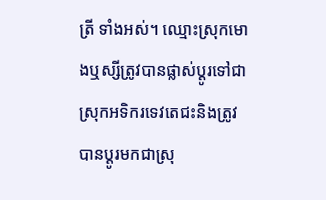ត្រី ទាំងអស់។ ឈ្មោះស្រុកមោងឬស្សីត្រូវបានផ្លាស់ប្ដូរទៅជាស្រុកអទិករទេវតេជះនិងត្រូវបានប្ដូរមកជាស្រុ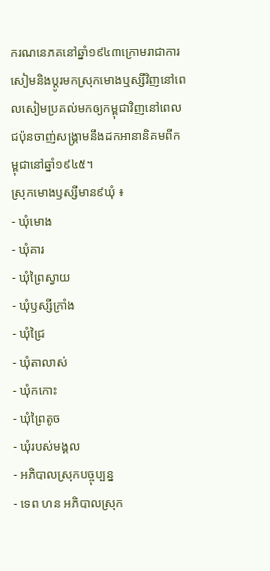ករណនេភគនៅឆ្នាំ១៩៤៣ក្រោមរាជាការសៀមនិងប្ដូរមកស្រុកមោងឬស្សីវិញនៅពេលសៀមប្រគល់មកឲ្យកម្ពុជាវិញនៅពេលជប៉ុនចាញ់សង្គ្រាមនឹងដកអានានិគមពីកម្ពុជានៅឆ្នាំ១៩៤៥។
ស្រុកមោងឫស្សីមាន៩ឃុំ ៖
- ឃុំមោង
- ឃុំគារ
- ឃុំព្រៃស្វាយ
- ឃុំឫស្សីក្រាំង
- ឃុំជ្រៃ
- ឃុំតាលាស់
- ឃុំកកោះ
- ឃុំព្រៃតូច
- ឃុំរបស់មង្គល
- អភិបាលស្រុកបច្ចុប្បន្ន
- ទេព ហន អភិបាលស្រុក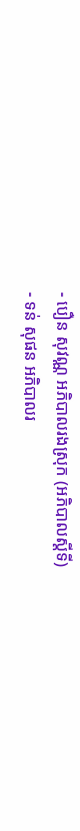- បឿន សុវណ្ណ អភិបាលរងស្រុក (អភិបាលស្តីទី)
- ទន់ សុផន អភិបាលរ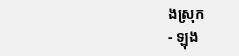ងស្រុក
- ឡុង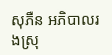សុភឺន អភិបាលរងស្រុ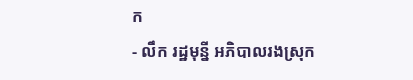ក
- លឹក រដ្ឋមុន្នី អភិបាលរងស្រុក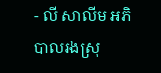- លី សាលីម អភិបាលរងស្រុ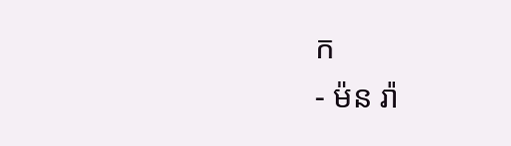ក
- ម៉ន រ៉ា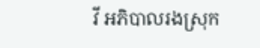វី អភិបាលរងស្រុក